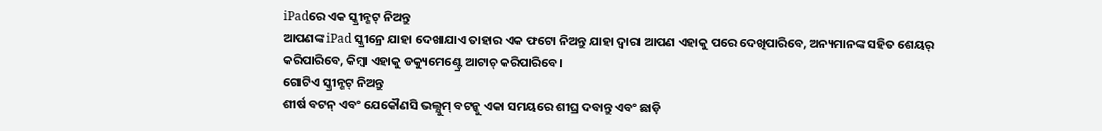iPadରେ ଏକ ସ୍କ୍ରୀନ୍ଶଟ୍ ନିଅନ୍ତୁ
ଆପଣଙ୍କ iPad ସ୍କ୍ରୀନ୍ରେ ଯାହା ଦେଖାଯାଏ ତାହାର ଏକ ଫଟୋ ନିଅନ୍ତୁ ଯାହା ଦ୍ୱାରା ଆପଣ ଏହାକୁ ପରେ ଦେଖିପାରିବେ, ଅନ୍ୟମାନଙ୍କ ସହିତ ଶେୟର୍ କରିପାରିବେ, କିମ୍ୱା ଏହାକୁ ଡକ୍ୟୁମେଣ୍ଟ୍ରେ ଆଟାଚ୍ କରିପାରିବେ।
ଗୋଟିଏ ସ୍କ୍ରୀନ୍ଶଟ୍ ନିଅନ୍ତୁ
ଶୀର୍ଷ ବଟନ୍ ଏବଂ ଯେକୌଣସି ଭଲ୍ଯୁମ୍ ବଟନ୍କୁ ଏକା ସମୟରେ ଶୀଘ୍ର ଦବାନ୍ତୁ ଏବଂ ଛାଡ଼ି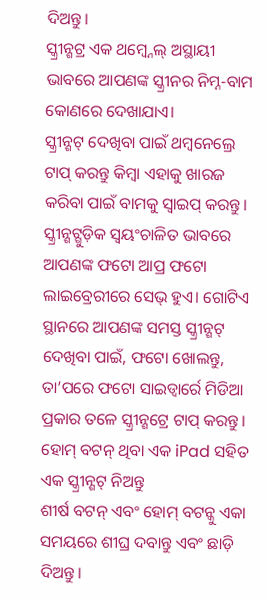ଦିଅନ୍ତୁ।
ସ୍କ୍ରୀନ୍ଶଟ୍ର ଏକ ଥମ୍ବ୍ନେଲ୍ ଅସ୍ଥାୟୀ ଭାବରେ ଆପଣଙ୍କ ସ୍କ୍ରୀନର ନିମ୍ନ-ବାମ କୋଣରେ ଦେଖାଯାଏ।
ସ୍କ୍ରୀନ୍ଶଟ୍ ଦେଖିବା ପାଇଁ ଥମ୍ବନେଲ୍ରେ ଟାପ୍ କରନ୍ତୁ କିମ୍ବା ଏହାକୁ ଖାରଜ କରିବା ପାଇଁ ବାମକୁ ସ୍ୱାଇପ୍ କରନ୍ତୁ।
ସ୍କ୍ରୀନ୍ଶଟ୍ଗୁଡ଼ିକ ସ୍ୱୟଂଚାଳିତ ଭାବରେ ଆପଣଙ୍କ ଫଟୋ ଆପ୍ର ଫଟୋ ଲାଇବ୍ରେରୀରେ ସେଭ୍ ହୁଏ। ଗୋଟିଏ ସ୍ଥାନରେ ଆପଣଙ୍କ ସମସ୍ତ ସ୍କ୍ରୀନ୍ଶଟ୍ ଦେଖିବା ପାଇଁ, ଫଟୋ ଖୋଲନ୍ତୁ, ତା’ପରେ ଫଟୋ ସାଇଡ୍ବାର୍ରେ ମିଡିଆ ପ୍ରକାର ତଳେ ସ୍କ୍ରୀନ୍ଶଟ୍ରେ ଟାପ୍ କରନ୍ତୁ।
ହୋମ୍ ବଟନ୍ ଥିବା ଏକ iPad ସହିତ ଏକ ସ୍କ୍ରୀନ୍ଶଟ୍ ନିଅନ୍ତୁ
ଶୀର୍ଷ ବଟନ୍ ଏବଂ ହୋମ୍ ବଟନ୍କୁ ଏକା ସମୟରେ ଶୀଘ୍ର ଦବାନ୍ତୁ ଏବଂ ଛାଡ଼ି ଦିଅନ୍ତୁ।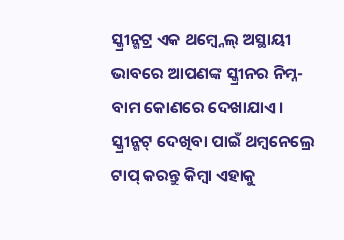ସ୍କ୍ରୀନ୍ଶଟ୍ର ଏକ ଥମ୍ବ୍ନେଲ୍ ଅସ୍ଥାୟୀ ଭାବରେ ଆପଣଙ୍କ ସ୍କ୍ରୀନର ନିମ୍ନ-ବାମ କୋଣରେ ଦେଖାଯାଏ।
ସ୍କ୍ରୀନ୍ଶଟ୍ ଦେଖିବା ପାଇଁ ଥମ୍ବନେଲ୍ରେ ଟାପ୍ କରନ୍ତୁ କିମ୍ବା ଏହାକୁ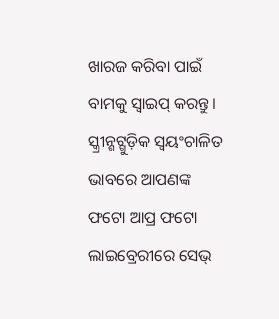ଖାରଜ କରିବା ପାଇଁ ବାମକୁ ସ୍ୱାଇପ୍ କରନ୍ତୁ।
ସ୍କ୍ରୀନ୍ଶଟ୍ଗୁଡ଼ିକ ସ୍ୱୟଂଚାଳିତ ଭାବରେ ଆପଣଙ୍କ ଫଟୋ ଆପ୍ର ଫଟୋ ଲାଇବ୍ରେରୀରେ ସେଭ୍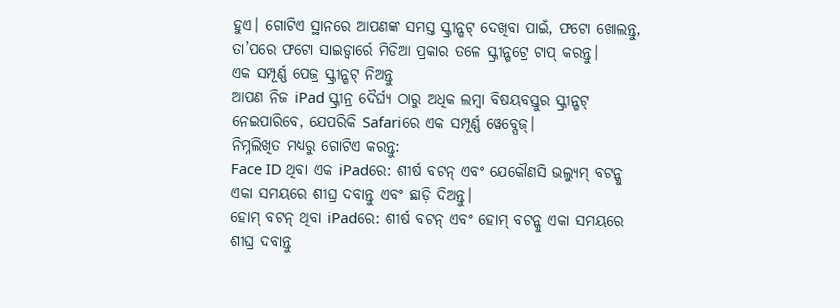ହୁଏ। ଗୋଟିଏ ସ୍ଥାନରେ ଆପଣଙ୍କ ସମସ୍ତ ସ୍କ୍ରୀନ୍ଶଟ୍ ଦେଖିବା ପାଇଁ, ଫଟୋ ଖୋଲନ୍ତୁ, ତା’ପରେ ଫଟୋ ସାଇଡ୍ବାର୍ରେ ମିଡିଆ ପ୍ରକାର ତଳେ ସ୍କ୍ରୀନ୍ଶଟ୍ରେ ଟାପ୍ କରନ୍ତୁ।
ଏକ ସମ୍ପୂର୍ଣ୍ଣ ପେଜ୍ର ସ୍କ୍ରୀନ୍ଶଟ୍ ନିଅନ୍ତୁ
ଆପଣ ନିଜ iPad ସ୍କ୍ରୀନ୍ର ଦୈର୍ଘ୍ୟ ଠାରୁ ଅଧିକ ଲମ୍ବା ବିଷୟବସ୍ତୁର ସ୍କ୍ରୀନ୍ଶଟ୍ ନେଇପାରିବେ, ଯେପରିକି Safariରେ ଏକ ସମ୍ପୂର୍ଣ୍ଣ ୱେବ୍ପେଜ୍।
ନିମ୍ନଲିଖିତ ମଧ୍ୟରୁ ଗୋଟିଏ କରନ୍ତୁ:
Face ID ଥିବା ଏକ iPadରେ: ଶୀର୍ଷ ବଟନ୍ ଏବଂ ଯେକୌଣସି ଭଲ୍ଯୁମ୍ ବଟନ୍କୁ ଏକା ସମୟରେ ଶୀଘ୍ର ଦବାନ୍ତୁ ଏବଂ ଛାଡ଼ି ଦିଅନ୍ତୁ।
ହୋମ୍ ବଟନ୍ ଥିବା iPadରେ: ଶୀର୍ଷ ବଟନ୍ ଏବଂ ହୋମ୍ ବଟନ୍କୁ ଏକା ସମୟରେ ଶୀଘ୍ର ଦବାନ୍ତୁ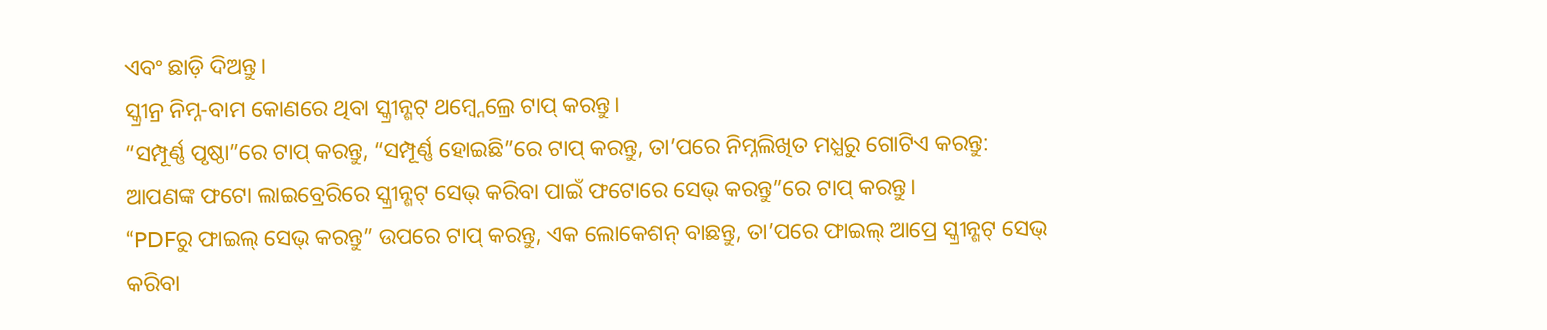ଏବଂ ଛାଡ଼ି ଦିଅନ୍ତୁ।
ସ୍କ୍ରୀନ୍ର ନିମ୍ନ-ବାମ କୋଣରେ ଥିବା ସ୍କ୍ରୀନ୍ଶଟ୍ ଥମ୍ବ୍ନେଲ୍ରେ ଟାପ୍ କରନ୍ତୁ।
“ସମ୍ପୂର୍ଣ୍ଣ ପୃଷ୍ଠା”ରେ ଟାପ୍ କରନ୍ତୁ, “ସମ୍ପୂର୍ଣ୍ଣ ହୋଇଛି”ରେ ଟାପ୍ କରନ୍ତୁ, ତା’ପରେ ନିମ୍ନଲିଖିତ ମଧ୍ଯରୁ ଗୋଟିଏ କରନ୍ତୁ:
ଆପଣଙ୍କ ଫଟୋ ଲାଇବ୍ରେରିରେ ସ୍କ୍ରୀନ୍ଶଟ୍ ସେଭ୍ କରିବା ପାଇଁ ଫଟୋରେ ସେଭ୍ କରନ୍ତୁ”ରେ ଟାପ୍ କରନ୍ତୁ।
“PDFରୁ ଫାଇଲ୍ ସେଭ୍ କରନ୍ତୁ” ଉପରେ ଟାପ୍ କରନ୍ତୁ, ଏକ ଲୋକେଶନ୍ ବାଛନ୍ତୁ, ତା’ପରେ ଫାଇଲ୍ ଆପ୍ରେ ସ୍କ୍ରୀନ୍ଶଟ୍ ସେଭ୍ କରିବା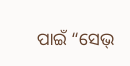ପାଇଁ “ସେଭ୍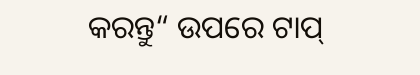କରନ୍ତୁ“ ଉପରେ ଟାପ୍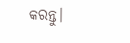କରନ୍ତୁ।